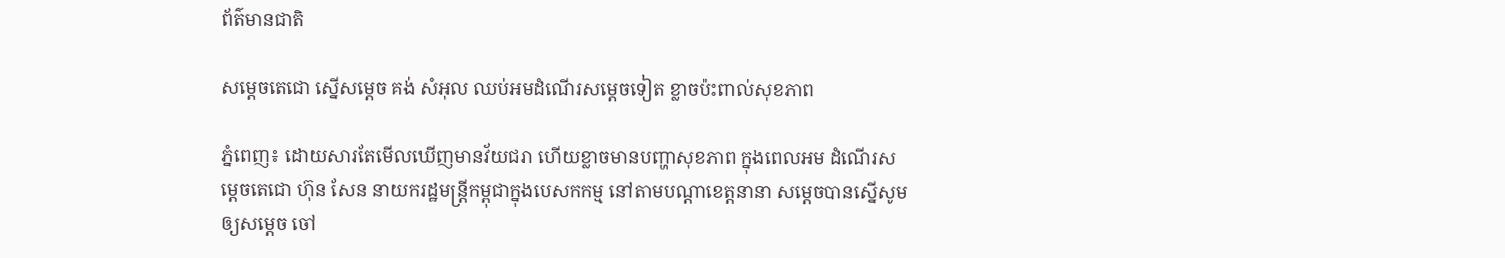ព័ត៌មានជាតិ

សម្តេចតេជោ ស្នើសម្តេច គង់ សំអុល ឈប់អមដំណើរសម្តេចទៀត ខ្លាចប៉ះពាល់សុខភាព

ភ្នំពេញ៖ ដោយសារតែមើលឃើញមានវ័យជរា ហើយខ្លាចមានបញ្ហាសុខភាព ក្នុងពេលអម ដំណើរសម្តេចតេជោ ហ៊ុន សែន នាយករដ្ឋមន្រ្តីកម្ពុជាក្នុងបេសកកម្ម នៅតាមបណ្តាខេត្តនានា សម្តេចបានស្នើសូមឲ្យសម្តេច ចៅ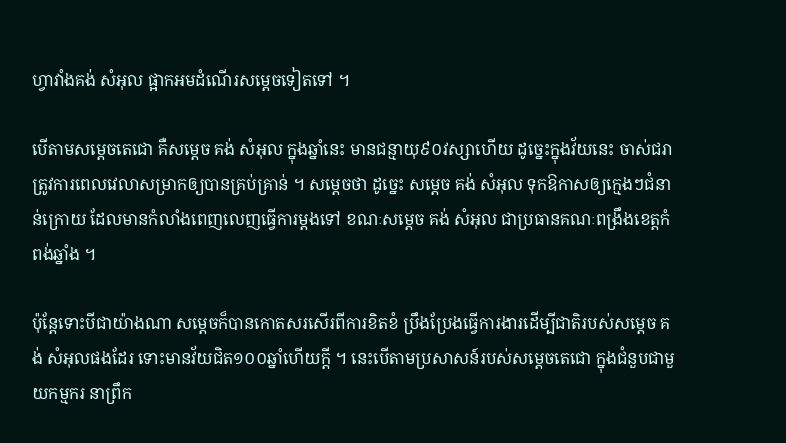ហ្វាវាំងគង់ សំអុល ផ្អាកអមដំណើរសម្តេចទៀតទៅ ។

បើតាមសម្តេចតេជោ គឺសម្តេច គង់ សំអុល ក្នុងឆ្នាំនេះ មានជន្មាយុ៩០វស្សាហើយ ដូច្នេះក្នុងវ័យនេះ ចាស់ជរា ត្រូវការពេលវេលាសម្រាកឲ្យបានគ្រប់គ្រាន់ ។ សម្តេចថា ដូច្នេះ សម្តេច គង់ សំអុល ទុកឱកាសឲ្យក្មេងៗជំនាន់ក្រោយ ដែលមានកំលាំងពេញលេញធ្វើការម្តងទៅ ខណៈសម្តេច គង់ សំអុល ជាប្រធានគណៈពង្រឹងខេត្តកំពង់ឆ្នាំង ។

ប៉ុន្តែទោះបីជាយ៉ាងណា សម្តេចក៏បានកោតសរសើរពីការខិតខំ ប្រឹងប្រែងធ្វើការងារដើម្បីជាតិរបស់សម្តេច គង់ សំអុលផងដែរ ទោះមានវ័យជិត១០០ឆ្នាំហើយក្តី ។ នេះបើតាមប្រសាសន៍របស់សម្តេចតេជោ ក្នុងជំនួបជាមួយកម្មករ នាព្រឹក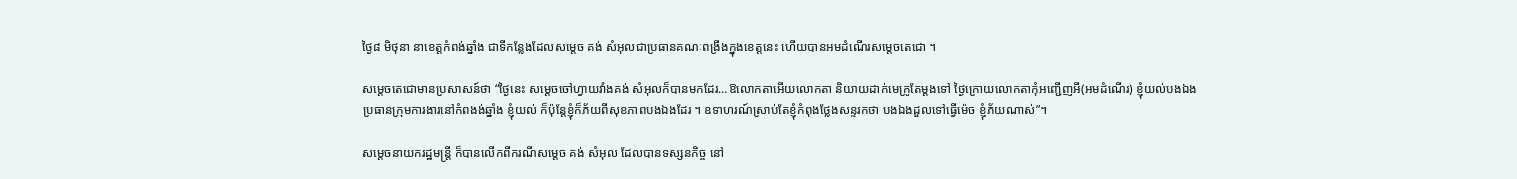ថ្ងៃ៨ មិថុនា នាខេត្តកំពង់ឆ្នាំង ជាទីកន្លែងដែលសម្តេច គង់ សំអុលជាប្រធានគណៈពង្រឹងក្នុងខេត្តនេះ ហើយបានអមដំណើរសម្តេចតេជោ ។

សម្តេចតេជោមានប្រសាសន៍ថា “ថ្ងៃនេះ សម្តេចចៅហ្វាយវាំងគង់ សំអុលក៏បានមកដែរ…ឱលោកតាអើយលោកតា និយាយដាក់មេក្រូតែម្តងទៅ ថ្ងៃក្រោយលោកតាកុំអញ្ជើញអី(អមដំណើរ) ខ្ញុំយល់បងឯងប្រធានក្រុមការងារនៅកំពងង់ឆ្នាំង ខ្ញុំយល់ ក៏ប៉ុន្តែខ្ញុំក៏ភ័យពីសុខភាពបងឯងដែរ ។ ឧទាហរណ៍ស្រាប់តែខ្ញុំកំពុងថ្លែងសន្ទរកថា បងឯងដួលទៅធ្វើម៉េច ខ្ញុំភ័យណាស់”។

សម្តេចនាយករដ្ឋមន្រ្តី ក៏បានលើកពីករណីសម្តេច គង់ សំអុល ដែលបានទស្សនកិច្ច នៅ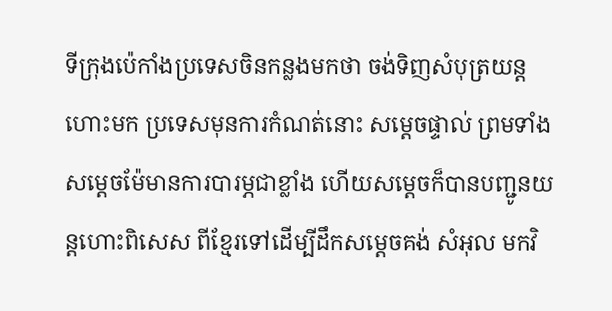ទីក្រុងប៉េកាំងប្រទេសចិនកន្លងមកថា ចង់ទិញសំបុត្រយន្តហោះមក ប្រទេសមុនការកំណត់នោះ សម្តេចផ្ទាល់ ព្រមទាំងសម្តេចម៉ែមានការបារម្ភជាខ្លាំង ហើយសម្តេចក៏បានបញ្ជូនយន្តហោះពិសេស ពីខ្មែរទៅដើម្បីដឹកសម្តេចគង់ សំអុល មកវិ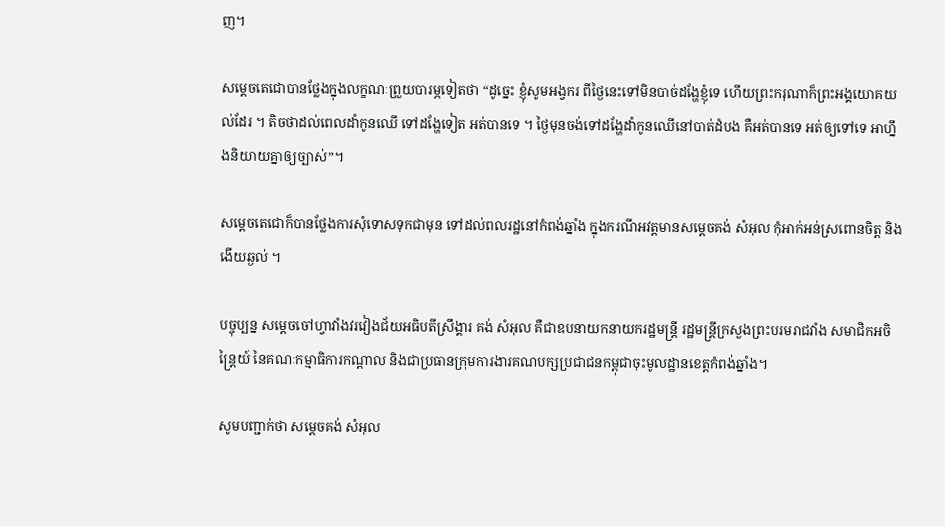ញ។

សម្តេចតេជោបានថ្លែងក្នុងលក្ខណៈព្រួយបារម្ភទៀតថា “ដូច្នេះ ខ្ញុំសូមអង្វករ ពីថ្ងៃនេះទៅមិនបាច់ដង្ហែខ្ញុំទេ ហើយព្រះករុណាក៏ព្រះអង្គយោគយល់ដែរ ។ តិចថាដល់ពេលដាំកូនឈើ ទៅដង្ហែទៀត អត់បានទេ ។ ថ្ងៃមុនចង់ទៅដង្ហែដាំកូនឈើនៅបាត់ដំបង គឺអត់បានទេ អត់ឲ្យទៅទេ អាហ្នឹងនិយាយគ្នាឲ្យច្បាស់”។

សម្តេចតេជោក៏បានថ្លែងការសុំទោសទុកជាមុន ទៅដល់ពលរដ្ឋនៅកំពង់ឆ្នាំង ក្នុងករណីអវត្តមានសម្តេចគង់ សំអុល កុំអាក់អន់ស្រពោនចិត្ត និងងើយឆ្ងល់ ។

បច្ចុប្បន្ន សម្ដេចចៅហ្វាវាំងវរវៀងជ័យអធិបតីស្រឹង្គារ គង់ សំអុល គឺជាឧបនាយកនាយករដ្ឋមន្ត្រី រដ្ឋមន្ដ្រីក្រសួងព្រះបរមរាជវាំង សមាជិកអចិន្រ្តៃយ៍ នៃគណៈកម្មាធិការកណ្តាល និងជាប្រធានក្រុមការងារគណបក្សប្រជាជនកម្ពុជាចុះមូលដ្ឋានខេត្តកំពង់ឆ្នាំង។

សូមបញ្ជាក់ថា សម្តេចគង់ សំអុល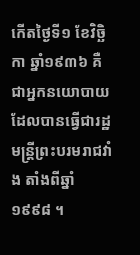កើតថ្ងៃទី១ ខែវិច្ឆិកា ឆ្នាំ១៩៣៦ គឺជាអ្នកនយោបាយ ដែលបានធ្វើជារដ្ឋមន្ត្រីព្រះបរមរាជវាំង តាំងពីឆ្នាំ១៩៩៨ ។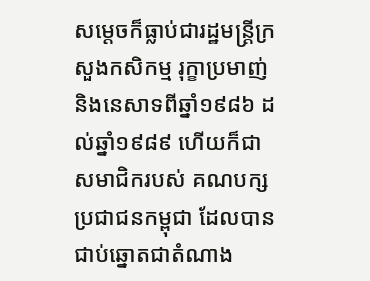សម្តេចក៏ធ្លាប់ជារដ្ឋមន្រ្តីក្រសួងកសិកម្ម រុក្ខាប្រមាញ់ និងនេសាទពីឆ្នាំ១៩៨៦ ដល់ឆ្នាំ១៩៨៩ ហើយក៏ជាសមាជិករបស់ គណបក្សប្រជាជនកម្ពុជា ដែលបានជាប់ឆ្នោតជាតំណាង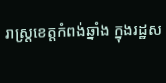រាស្រ្តខេត្តកំពង់ឆ្នាំង ក្នុងរដ្ឋស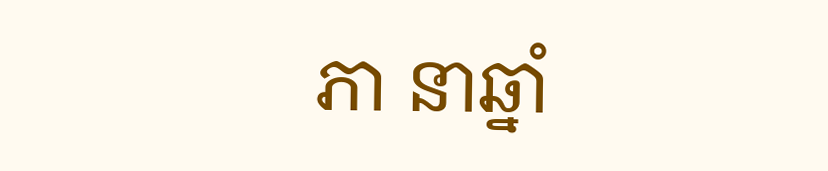ភា នាឆ្នាំ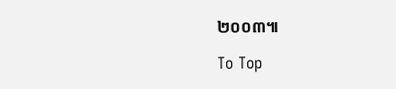២០០៣៕

To Top